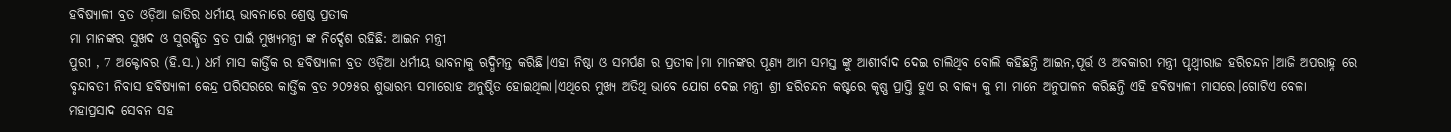ହବିଷ୍ୟାଳୀ ବ୍ରତ ଓଡ଼ିଆ ଜାତିର ଧର୍ମୀୟ ଭାବନାରେ ଶ୍ରେଷ୍ଠ ପ୍ରତୀକ
ମା ମାନଙ୍କର ସୁଖଦ ଓ ସୁରକ୍ଷିତ ବ୍ରତ ପାଇଁ ମୁଖ୍ୟମନ୍ତ୍ରୀ ଙ୍କ ନିର୍ଦ୍ଦେଶ ରହିଛି: ଆଇନ ମନ୍ତ୍ରୀ
ପୁରୀ , 7 ଅକ୍ଟୋବର (ହି.ସ.) ଧର୍ମ ମାସ କାର୍ତ୍ତିକ ର ହବିଷ୍ୟାଳୀ ବ୍ରତ ଓଡ଼ିଆ ଧର୍ମୀୟ ଭାବନାକୁ ଋଦ୍ଧିମନ୍ତ କରିଛି।ଏହା ନିଷ୍ଠା ଓ ସମର୍ପଣ ର ପ୍ରତୀକ।ମା ମାନଙ୍କର ପୂଣ୍ୟ ଆମ ସମସ୍ତ ଙ୍କୁ ଆଶୀର୍ବାଦ ଦେଇ ଚାଲିଥିବ ବୋଲି କହିଛନ୍ତି ଆଇନ,ପୂର୍ତ୍ତ ଓ ଅବକାରୀ ମନ୍ତ୍ରୀ ପୃଥ୍ବୀରାଜ ହରିଚନ୍ଦନ।ଆଜି ଅପରାହ୍ନ ରେ ବୃନ୍ଦାବତୀ ନିବାସ ହବିଷ୍ୟାଳୀ କେନ୍ଦ୍ର ପରିସରରେ କାର୍ତ୍ତିକ ବ୍ରତ ୨୦୨୫ର ଶୁଭାରମ୍ଭ ସମାରୋହ ଅନୁଷ୍ଠିତ ହୋଇଥିଲା।ଏଥିରେ ମୁଖ୍ୟ ଅତିଥି ଭାବେ ଯୋଗ ଦେଇ ମନ୍ତ୍ରୀ ଶ୍ରୀ ହରିଚନ୍ଦନ କଷ୍ଟରେ କୃଷ୍ଣ ପ୍ରାପ୍ତି ହୁଏ ର ବାକ୍ୟ କୁ ମା ମାନେ ଅନୁପାଳନ କରିଛନ୍ତି ଏହି ହବିଷ୍ୟାଳୀ ମାସରେ।ଗୋଟିଏ ବେଳା ମହାପ୍ରସାଦ ସେବନ ସହ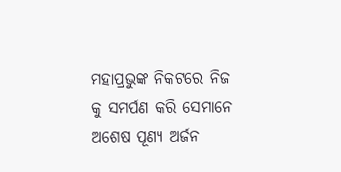ମହାପ୍ରଭୁଙ୍କ ନିକଟରେ ନିଜ କୁ ସମର୍ପଣ କରି ସେମାନେ ଅଶେଷ ପୂଣ୍ୟ ଅର୍ଜନ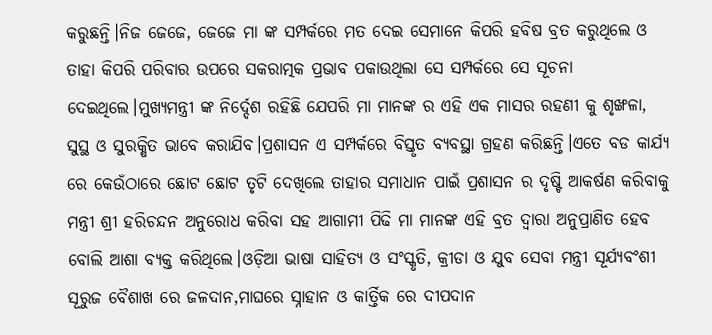କରୁଛନ୍ତି।ନିଜ ଜେଜେ, ଜେଜେ ମା ଙ୍କ ସମ୍ପର୍କରେ ମତ ଦେଇ ସେମାନେ କିପରି ହବିଷ ବ୍ରତ କରୁଥିଲେ ଓ ତାହା କିପରି ପରିବାର ଉପରେ ସକରାତ୍ମକ ପ୍ରଭାବ ପକାଉଥିଲା ସେ ସମ୍ପର୍କରେ ସେ ସୂଚନା ଦେଇଥିଲେ।ମୁଖ୍ୟମନ୍ତ୍ରୀ ଙ୍କ ନିର୍ଦ୍ଦେଶ ରହିଛି ଯେପରି ମା ମାନଙ୍କ ର ଏହି ଏକ ମାସର ରହଣୀ କୁ ଶୃଙ୍ଖଳା, ସୁସ୍ଥ ଓ ସୁରକ୍ଷିତ ଭାବେ କରାଯିବ।ପ୍ରଶାସନ ଏ ସମ୍ପର୍କରେ ବିସ୍ତୃତ ବ୍ୟବସ୍ଥା ଗ୍ରହଣ କରିଛନ୍ତି।ଏତେ ବଡ କାର୍ଯ୍ୟ ରେ କେଉଁଠାରେ ଛୋଟ ଛୋଟ ତୃଟି ଦେଖିଲେ ତାହାର ସମାଧାନ ପାଇଁ ପ୍ରଶାସନ ର ଦୃଷ୍ଟି ଆକର୍ଷଣ କରିବାକୁ ମନ୍ତ୍ରୀ ଶ୍ରୀ ହରିଚନ୍ଦନ ଅନୁରୋଧ କରିବା ସହ ଆଗାମୀ ପିଢି ମା ମାନଙ୍କ ଏହି ବ୍ରତ ଦ୍ୱାରା ଅନୁପ୍ରାଣିତ ହେବ ବୋଲି ଆଶା ବ୍ୟକ୍ତ କରିଥିଲେ।ଓଡ଼ିଆ ଭାଷା ସାହିତ୍ୟ ଓ ସଂସ୍କୃତି, କ୍ରୀଡା ଓ ଯୁବ ସେବା ମନ୍ତ୍ରୀ ସୂର୍ଯ୍ୟବଂଶୀ ସୂରୁଜ ବୈଶାଖ ରେ ଜଳଦାନ,ମାଘରେ ସ୍ନାହାନ ଓ କାର୍ତ୍ତିକ ରେ ଦୀପଦାନ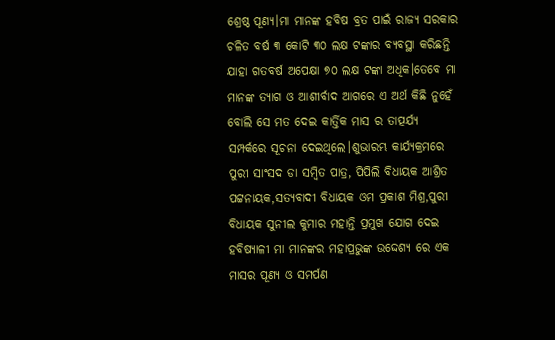ଶ୍ରେଷ୍ଠ ପୂଣ୍ୟ।ମା ମାନଙ୍କ ହବିଷ ବ୍ରତ ପାଇଁ ରାଜ୍ୟ ସରକାର ଚଳିତ ବର୍ଷ ୩ କୋଟି ୩୦ ଲକ୍ଷ ଟଙ୍କାର ବ୍ୟବସ୍ଥା କରିଛନ୍ତି ଯାହା ଗତବର୍ଷ ଅପେକ୍ଷା ୭୦ ଲକ୍ଷ ଟଙ୍କା ଅଧିକ।ତେବେ ମା ମାନଙ୍କ ତ୍ୟାଗ ଓ ଆଶୀର୍ବାଦ ଆଗରେ ଏ ଅର୍ଥ କିଛି ନୁହେଁ ବୋଲି ସେ ମତ ଦେଇ କାର୍ତ୍ତିକ ମାସ ର ତାତ୍ପର୍ଯ୍ୟ ସମ୍ପର୍କରେ ସୂଚନା ଦେଇଥିଲେ।ଶୁଭାରମ୍ଭ କାର୍ଯ୍ୟକ୍ରମରେ ପୁରୀ ସାଂସଦ ଡା ସମ୍ବିତ ପାତ୍ର, ପିପିଲି ବିଧାୟକ ଆଶ୍ରିତ ପଟ୍ଟନାୟକ,ସତ୍ୟବାଦୀ ବିଧାୟକ ଓମ ପ୍ରକାଶ ମିଶ୍ର,ପୁରୀ ବିଧାୟକ ସୁନୀଲ କୁମାର ମହାନ୍ତି ପ୍ରମୁଖ ଯୋଗ ଦେଇ ହବିଷ୍ୟାଳୀ ମା ମାନଙ୍କର ମହାପ୍ରଭୁଙ୍କ ଉଦ୍ଦେଶ୍ୟ ରେ ଏକ ମାସର ପୂଣ୍ୟ ଓ ସମର୍ପଣ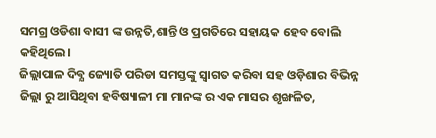ସମଗ୍ର ଓଡିଶା ବାସୀ ଙ୍କ ଉନ୍ନତି,ଶାନ୍ତି ଓ ପ୍ରଗତିରେ ସହାୟକ ହେବ ବୋଲି କହିଥିଲେ।
ଜିଲ୍ଲାପାଳ ଦିବ୍ଯ ଜ୍ୟୋତି ପରିଡା ସମସ୍ତଙ୍କୁ ସ୍ବାଗତ କରିବା ସହ ଓଡ଼ିଶାର ବିଭିନ୍ନ ଜିଲ୍ଲା ରୁ ଆସିଥିବା ହବିଷ୍ୟାଳୀ ମା ମାନଙ୍କ ର ଏକ ମାସର ଶୃଙ୍ଖଳିତ,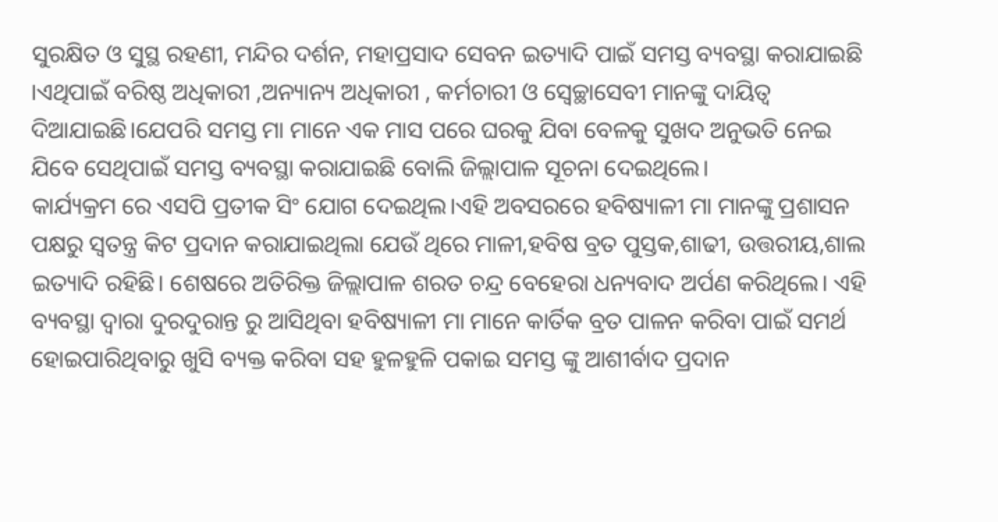ସୁରକ୍ଷିତ ଓ ସୁସ୍ଥ ରହଣୀ, ମନ୍ଦିର ଦର୍ଶନ, ମହାପ୍ରସାଦ ସେବନ ଇତ୍ୟାଦି ପାଇଁ ସମସ୍ତ ବ୍ୟବସ୍ଥା କରାଯାଇଛି ।ଏଥିପାଇଁ ବରିଷ୍ଠ ଅଧିକାରୀ ,ଅନ୍ୟାନ୍ୟ ଅଧିକାରୀ , କର୍ମଚାରୀ ଓ ସ୍ବେଚ୍ଛାସେବୀ ମାନଙ୍କୁ ଦାୟିତ୍ୱ ଦିଆଯାଇଛି।ଯେପରି ସମସ୍ତ ମା ମାନେ ଏକ ମାସ ପରେ ଘରକୁ ଯିବା ବେଳକୁ ସୁଖଦ ଅନୁଭତି ନେଇ ଯିବେ ସେଥିପାଇଁ ସମସ୍ତ ବ୍ୟବସ୍ଥା କରାଯାଇଛି ବୋଲି ଜିଲ୍ଲାପାଳ ସୂଚନା ଦେଇଥିଲେ।
କାର୍ଯ୍ୟକ୍ରମ ରେ ଏସପି ପ୍ରତୀକ ସିଂ ଯୋଗ ଦେଇଥିଲ।ଏହି ଅବସରରେ ହବିଷ୍ୟାଳୀ ମା ମାନଙ୍କୁ ପ୍ରଶାସନ ପକ୍ଷରୁ ସ୍ବତନ୍ତ୍ର କିଟ ପ୍ରଦାନ କରାଯାଇଥିଲା ଯେଉଁ ଥିରେ ମାଳୀ,ହବିଷ ବ୍ରତ ପୁସ୍ତକ,ଶାଢୀ, ଉତ୍ତରୀୟ,ଶାଲ ଇତ୍ୟାଦି ରହିଛି। ଶେଷରେ ଅତିରିକ୍ତ ଜିଲ୍ଲାପାଳ ଶରତ ଚନ୍ଦ୍ର ବେହେରା ଧନ୍ୟବାଦ ଅର୍ପଣ କରିଥିଲେ। ଏହି ବ୍ୟବସ୍ଥା ଦ୍ବାରା ଦୁରଦୁରାନ୍ତ ରୁ ଆସିଥିବା ହବିଷ୍ୟାଳୀ ମା ମାନେ କାର୍ତିକ ବ୍ରତ ପାଳନ କରିବା ପାଇଁ ସମର୍ଥ ହୋଇପାରିଥିବାରୁ ଖୁସି ବ୍ୟକ୍ତ କରିବା ସହ ହୁଳହୁଳି ପକାଇ ସମସ୍ତ ଙ୍କୁ ଆଶୀର୍ବାଦ ପ୍ରଦାନ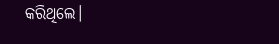କରିଥିଲେ।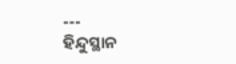---
ହିନ୍ଦୁସ୍ଥାନ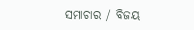ସମାଚାର / ବିଜୟ